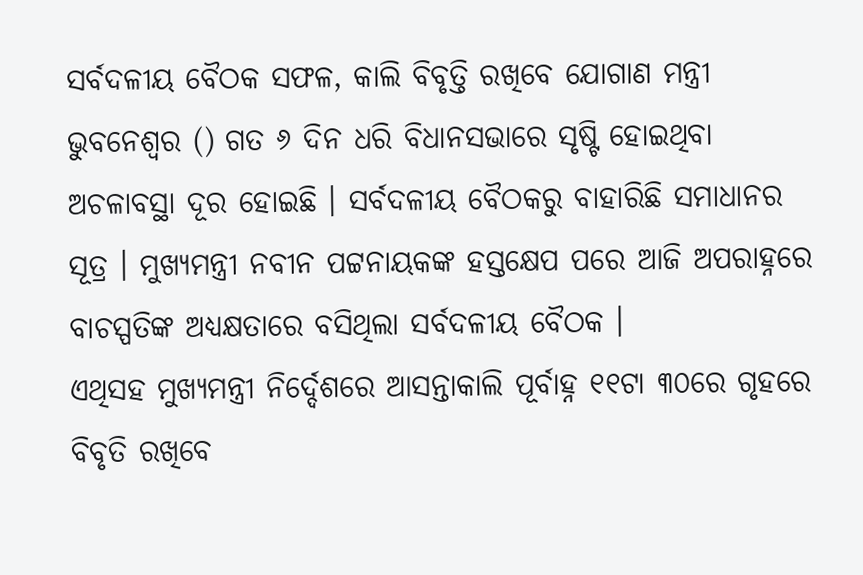ସର୍ବଦଳୀୟ ବୈଠକ ସଫଳ, କାଲି ବିବୃତ୍ତି ରଖିବେ ଯୋଗାଣ ମନ୍ତ୍ରୀ
ଭୁବନେଶ୍ୱର () ଗତ ୬ ଦିନ ଧରି ବିଧାନସଭାରେ ସୃଷ୍ଟି ହୋଇଥିବା ଅଚଳାବସ୍ଥା ଦୂର ହୋଇଛି । ସର୍ବଦଳୀୟ ବୈଠକରୁ ବାହାରିଛି ସମାଧାନର ସୂତ୍ର । ମୁଖ୍ୟମନ୍ତ୍ରୀ ନବୀନ ପଟ୍ଟନାୟକଙ୍କ ହସ୍ତକ୍ଷେପ ପରେ ଆଜି ଅପରାହ୍ନରେ ବାଚସ୍ପତିଙ୍କ ଅଧ୍ୟକ୍ଷତାରେ ବସିଥିଲା ସର୍ବଦଳୀୟ ବୈଠକ ।
ଏଥିସହ ମୁଖ୍ୟମନ୍ତ୍ରୀ ନିର୍ଦ୍ଦେଶରେ ଆସନ୍ତାକାଲି ପୂର୍ବାହ୍ନ ୧୧ଟା ୩୦ରେ ଗୃହରେ ବିବୃତି ରଖିବେ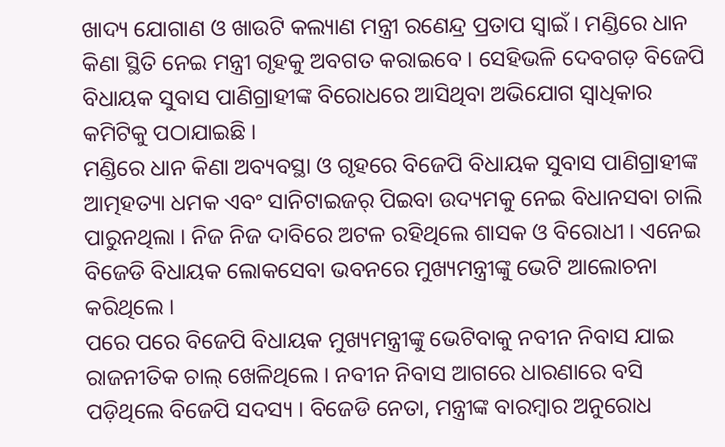ଖାଦ୍ୟ ଯୋଗାଣ ଓ ଖାଉଟି କଲ୍ୟାଣ ମନ୍ତ୍ରୀ ରଣେନ୍ଦ୍ର ପ୍ରତାପ ସ୍ୱାଇଁ । ମଣ୍ଡିରେ ଧାନ କିଣା ସ୍ଥିତି ନେଇ ମନ୍ତ୍ରୀ ଗୃହକୁ ଅବଗତ କରାଇବେ । ସେହିଭଳି ଦେବଗଡ଼ ବିଜେପି ବିଧାୟକ ସୁବାସ ପାଣିଗ୍ରାହୀଙ୍କ ବିରୋଧରେ ଆସିଥିବା ଅଭିଯୋଗ ସ୍ୱାଧିକାର କମିଟିକୁ ପଠାଯାଇଛି ।
ମଣ୍ଡିରେ ଧାନ କିଣା ଅବ୍ୟବସ୍ଥା ଓ ଗୃହରେ ବିଜେପି ବିଧାୟକ ସୁବାସ ପାଣିଗ୍ରାହୀଙ୍କ ଆତ୍ମହତ୍ୟା ଧମକ ଏବଂ ସାନିଟାଇଜର୍ ପିଇବା ଉଦ୍ୟମକୁ ନେଇ ବିଧାନସବା ଚାଲି ପାରୁନଥିଲା । ନିଜ ନିଜ ଦାବିରେ ଅଟଳ ରହିଥିଲେ ଶାସକ ଓ ବିରୋଧୀ । ଏନେଇ ବିଜେଡି ବିଧାୟକ ଲୋକସେବା ଭବନରେ ମୁଖ୍ୟମନ୍ତ୍ରୀଙ୍କୁ ଭେଟି ଆଲୋଚନା କରିଥିଲେ ।
ପରେ ପରେ ବିଜେପି ବିଧାୟକ ମୁଖ୍ୟମନ୍ତ୍ରୀଙ୍କୁ ଭେଟିବାକୁ ନବୀନ ନିବାସ ଯାଇ ରାଜନୀତିକ ଚାଲ୍ ଖେଳିଥିଲେ । ନବୀନ ନିବାସ ଆଗରେ ଧାରଣାରେ ବସି ପଡ଼ିଥିଲେ ବିଜେପି ସଦସ୍ୟ । ବିଜେଡି ନେତା, ମନ୍ତ୍ରୀଙ୍କ ବାରମ୍ବାର ଅନୁରୋଧ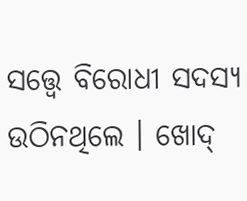ସତ୍ତ୍ୱେ ବିରୋଧୀ ସଦସ୍ୟ ଉଠିନଥିଲେ । ଖୋଦ୍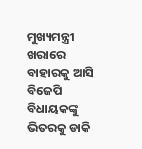ମୁଖ୍ୟମନ୍ତ୍ରୀ ଖରାରେ ବାହାରକୁ ଆସି ବିଜେପି ବିଧାୟକଙ୍କୁ ଭିତରକୁ ଡାକି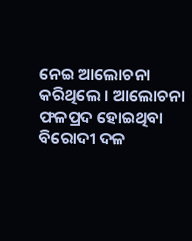ନେଇ ଆଲୋଚନା କରିଥିଲେ । ଆଲୋଚନା ଫଳପ୍ରଦ ହୋଇଥିବା ବିରୋଦୀ ଦଳ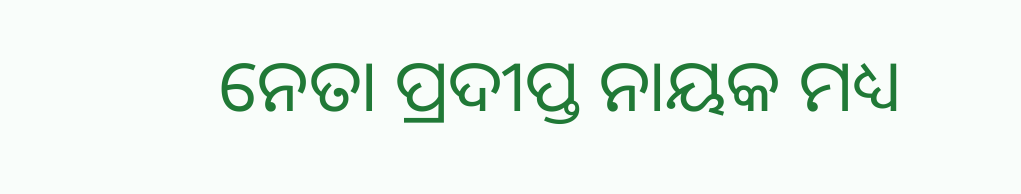ନେତା ପ୍ରଦୀପ୍ତ ନାୟକ ମଧ୍ୟ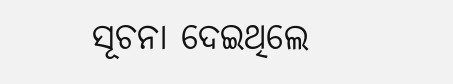ସୂଚନା ଦେଇଥିଲେ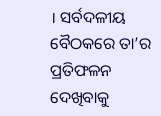। ସର୍ବଦଳୀୟ ବୈଠକରେ ତା’ର ପ୍ରତିଫଳନ ଦେଖିବାକୁ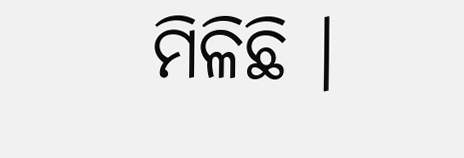ମିଳିଛି ।